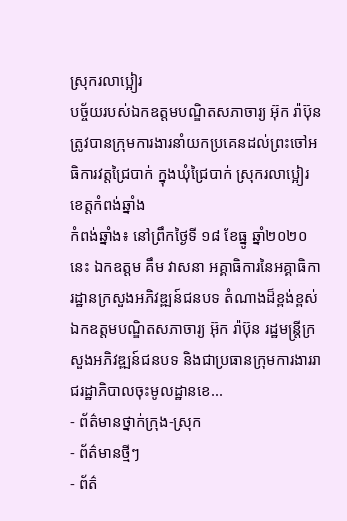ស្រុករលាប្អៀរ
បច្ច័យរបស់ឯកឧត្តមបណ្ឌិតសភាចារ្យ អ៊ុក រ៉ាប៊ុន ត្រូវបានក្រុមការងារនាំយកប្រគេនដល់ព្រះចៅអធិការវត្តជ្រៃបាក់ ក្នុងឃុំជ្រៃបាក់ ស្រុករលាប្អៀរ ខេត្តកំពង់ឆ្នាំង
កំពង់ឆ្នាំង៖ នៅព្រឹកថ្ងៃទី ១៨ ខែធ្នូ ឆ្នាំ២០២០ នេះ ឯកឧត្ដម គឹម វាសនា អគ្គាធិការនៃអគ្គាធិការដ្ឋានក្រសួងអភិវឌ្ឍន៍ជនបទ តំណាងដ៏ខ្ពង់ខ្ពស់ឯកឧត្តមបណ្ឌិតសភាចារ្យ អ៊ុក រ៉ាប៊ុន រដ្ឋមន្រ្តីក្រសួងអភិវឌ្ឍន៍ជនបទ និងជាប្រធានក្រុមការងាររាជរដ្ឋាភិបាលចុះមូលដ្ឋានខេ...
- ព័ត៌មានថ្នាក់ក្រុង-ស្រុក
- ព័ត៌មានថ្មីៗ
- ព័ត៌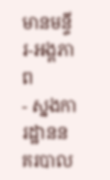មានមន្ទីរ-អង្គភាព
- ស្នងការដ្ឋាននគរបាល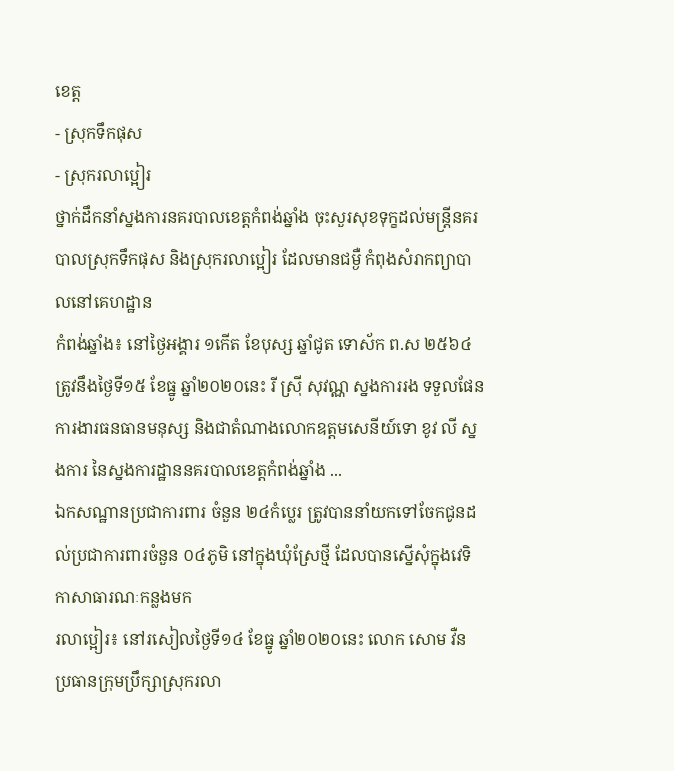ខេត្ត
- ស្រុកទឹកផុស
- ស្រុករលាប្អៀរ
ថ្នាក់ដឹកនាំស្នងការនគរបាលខេត្តកំពង់ឆ្នាំង ចុះសួរសុខទុក្ខដល់មន្រ្តីនគរបាលស្រុកទឹកផុស និងស្រុករលាប្អៀរ ដែលមានជម្ងឺ កំពុងសំរាកព្យាបាលនៅគេហដ្ឋាន
កំពង់ឆ្នាំង៖ នៅថ្ងៃអង្គារ ១កើត ខែបុស្ស ឆ្នាំជូត ទោស័ក ព.ស ២៥៦៤ ត្រូវនឹងថ្ងៃទី១៥ ខែធ្នូ ឆ្នាំ២០២០នេះ រី ស្រុី សុវណ្ណ ស្នងការរង ទទួលផែនការងារធនធានមនុស្ស និងជាតំណាងលោកឧត្តមសេនីយ៍ទោ ខូវ លី ស្នងការ នៃស្នងការដ្ឋាននគរបាលខេត្តកំពង់ឆ្នាំង ...
ឯកសណ្ឋានប្រជាការពារ ចំនួន ២៤កំប្លេរ ត្រូវបាននាំយកទៅចែកជូនដល់ប្រជាការពារចំនួន ០៤ភូមិ នៅក្នុងឃុំស្រែថ្មី ដែលបានស្នើសុំក្នុងវេទិកាសាធារណៈកន្លងមក
រលាប្អៀរ៖ នៅរសៀលថ្ងៃទី១៤ ខែធ្នូ ឆ្នាំ២០២០នេះ លោក សោម វឺន ប្រធានក្រុមប្រឹក្សាស្រុករលា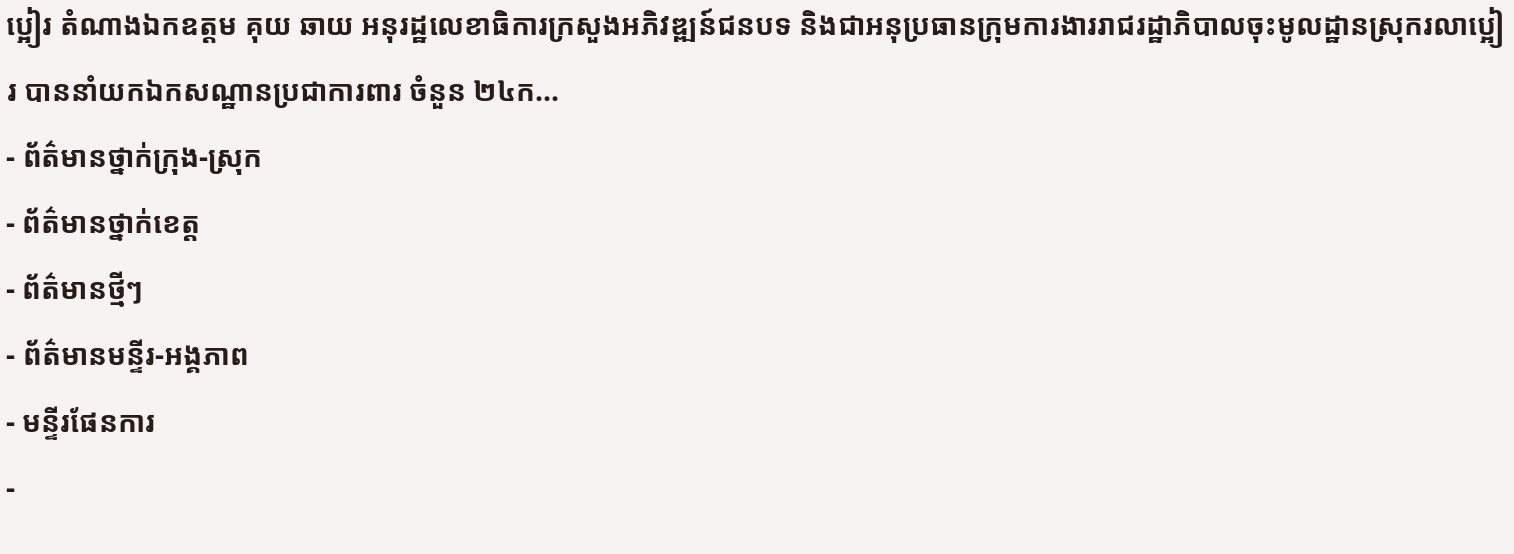ប្អៀរ តំណាងឯកឧត្ដម គុយ ឆាយ អនុរដ្ឋលេខាធិការក្រសួងអភិវឌ្ឍន៍ជនបទ និងជាអនុប្រធានក្រុមការងាររាជរដ្ឋាភិបាលចុះមូលដ្ឋានស្រុករលាប្អៀរ បាននាំយកឯកសណ្ឋានប្រជាការពារ ចំនួន ២៤ក...
- ព័ត៌មានថ្នាក់ក្រុង-ស្រុក
- ព័ត៌មានថ្នាក់ខេត្ត
- ព័ត៌មានថ្មីៗ
- ព័ត៌មានមន្ទីរ-អង្គភាព
- មន្ទីរផែនការ
-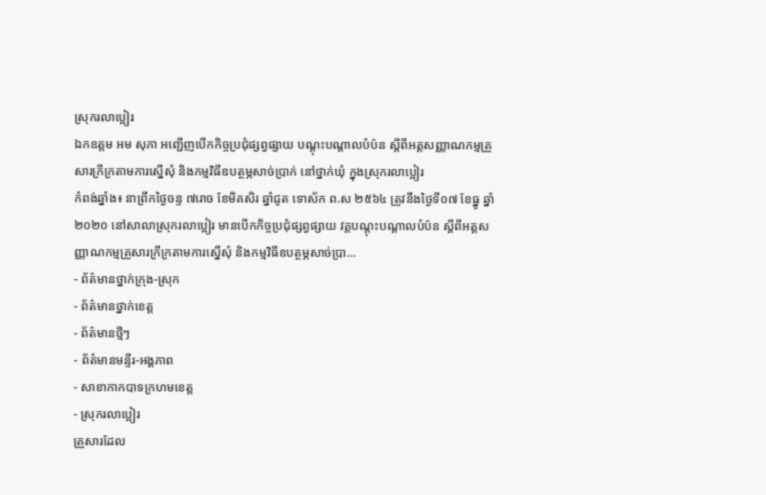ស្រុករលាប្អៀរ
ឯកឧត្តម អម សុភា អញ្ជើញបើកកិច្ចប្រជុំផ្សព្វផ្សាយ បណ្តុះបណ្តាលបំប៉ន ស្តីពីអត្តសញ្ញាណកម្មគ្រួសារក្រីក្រតាមការស្នើសុំ និងកម្មវិធីឧបត្ថម្ភសាច់ប្រាក់ នៅថ្នាក់ឃុំ ក្នុងស្រុករលាប្អៀរ
កំពង់ឆ្នាំង៖ នាព្រឹកថ្ងៃចន្ទ ៧រោច ខែមិគសិរ ឆ្នាំជូត ទោស័ក ព.ស ២៥៦៤ ត្រូវនឹងថ្ងៃទី០៧ ខែធ្នូ ឆ្នាំ២០២០ នៅសាលាស្រុករលាប្អៀរ មានបើកកិច្ចប្រជុំផ្សព្វផ្សាយ វគ្គបណ្តុះបណ្តាលបំប៉ន ស្តីពីអត្តសញ្ញាណកម្មគ្រួសារក្រីក្រតាមការស្នើសុំ និងកម្មវិធីឧបត្ថម្ភសាច់ប្រា...
- ព័ត៌មានថ្នាក់ក្រុង-ស្រុក
- ព័ត៌មានថ្នាក់ខេត្ត
- ព័ត៌មានថ្មីៗ
- ព័ត៌មានមន្ទីរ-អង្គភាព
- សាខាកាកបាទក្រហមខេត្ត
- ស្រុករលាប្អៀរ
គ្រួសារដែល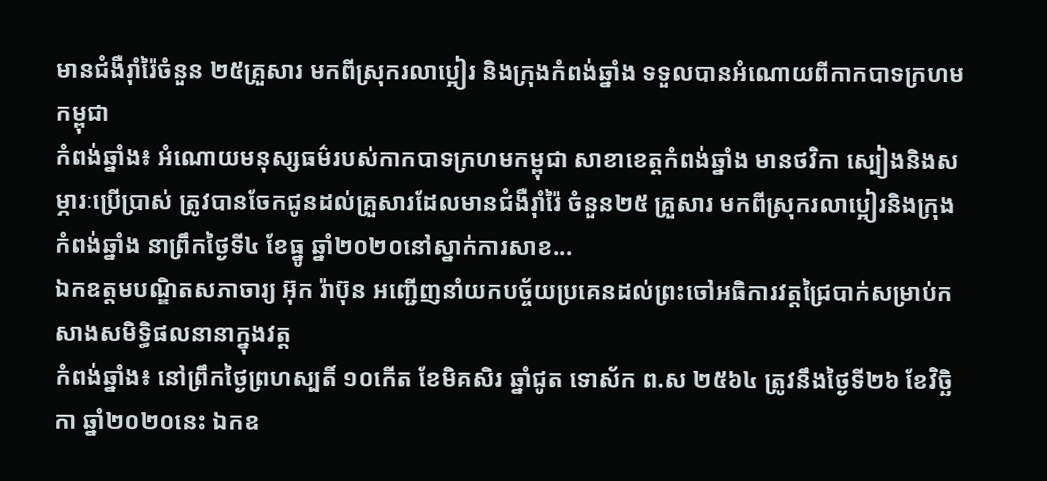មានជំងឺរ៉ាំរ៉ៃចំនួន ២៥គ្រួសារ មកពីស្រុករលាប្អៀរ និងក្រុងកំពង់ឆ្នាំង ទទួលបានអំណោយពីកាកបាទក្រហម កម្ពុជា
កំពង់ឆ្នាំង៖ អំណោយមនុស្សធម៌របស់កាកបាទក្រហមកម្ពុជា សាខាខេត្តកំពង់ឆ្នាំង មានថវិកា ស្បៀងនិងសម្ភារៈប្រើប្រាស់ ត្រូវបានចែកជូនដល់គ្រួសារដែលមានជំងឺរ៉ាំរ៉ៃ ចំនួន២៥ គ្រួសារ មកពីស្រុករលាប្អៀរនិងក្រុងកំពង់ឆ្នាំង នាព្រឹកថ្ងៃទី៤ ខែធ្នូ ឆ្នាំ២០២០នៅស្នាក់ការសាខ...
ឯកឧត្តមបណ្ឌិតសភាចារ្យ អ៊ុក រ៉ាប៊ុន អញ្ជើញនាំយកបច្ច័យប្រគេនដល់ព្រះចៅអធិការវត្តជ្រៃបាក់សម្រាប់កសាងសមិទ្ធិផលនានាក្នុងវត្ត
កំពង់ឆ្នាំង៖ នៅព្រឹកថ្ងៃព្រហស្បតិ៍ ១០កើត ខែមិគសិរ ឆ្នាំជូត ទោស័ក ព.ស ២៥៦៤ ត្រូវនឹងថ្ងៃទី២៦ ខែវិច្ឆិកា ឆ្នាំ២០២០នេះ ឯកឧ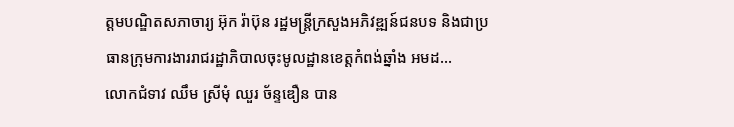ត្តមបណ្ឌិតសភាចារ្យ អ៊ុក រ៉ាប៊ុន រដ្ឋមន្រ្ដីក្រសួងអភិវឌ្ឍន៍ជនបទ និងជាប្រធានក្រុមការងាររាជរដ្ឋាភិបាលចុះមូលដ្ឋានខេត្តកំពង់ឆ្នាំង អមដ...
លោកជំទាវ ឈឹម ស្រីមុំ ឈួរ ច័ន្ទឌឿន បាន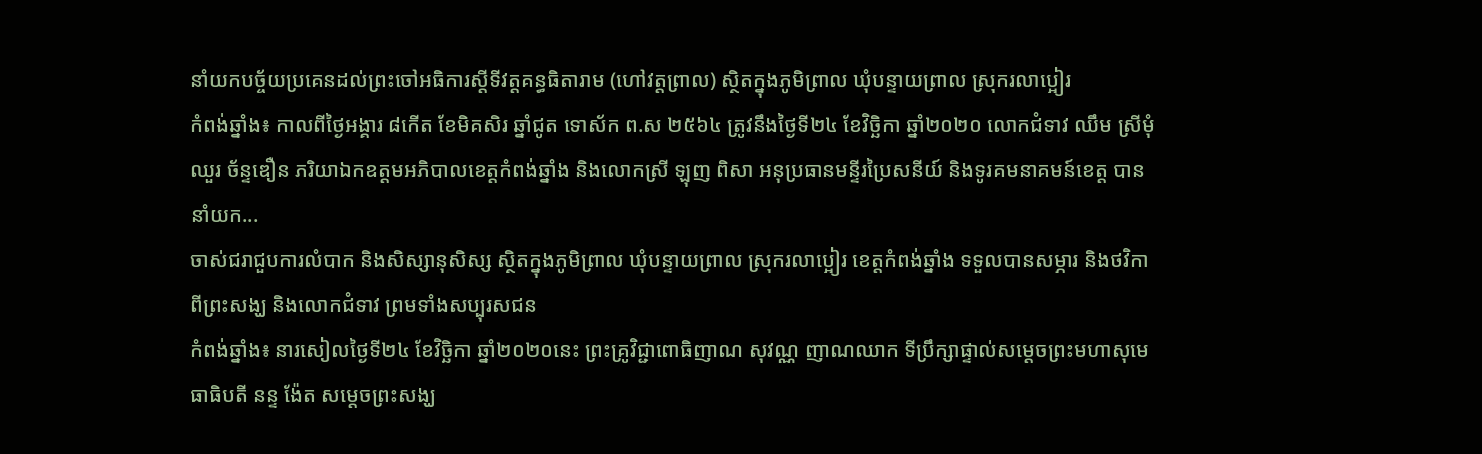នាំយកបច្ច័យប្រគេនដល់ព្រះចៅអធិការស្តីទីវត្តគន្ធធិតារាម (ហៅវត្តព្រាល) ស្ថិតក្នុងភូមិព្រាល ឃុំបន្ទាយព្រាល ស្រុករលាប្អៀរ
កំពង់ឆ្នាំង៖ កាលពីថ្ងៃអង្គារ ៨កើត ខែមិគសិរ ឆ្នាំជូត ទោស័ក ព.ស ២៥៦៤ ត្រូវនឹងថ្ងៃទី២៤ ខែវិច្ឆិកា ឆ្នាំ២០២០ លោកជំទាវ ឈឹម ស្រីមុំ ឈួរ ច័ន្ទឌឿន ភរិយាឯកឧត្ដមអភិបាលខេត្តកំពង់ឆ្នាំង និងលោកស្រី ឡុញ ពិសា អនុប្រធានមន្ទីរប្រៃសនីយ៍ និងទូរគមនាគមន៍ខេត្ត បាននាំយក...
ចាស់ជរាជួបការលំបាក និងសិស្សានុសិស្ស ស្ថិតក្នុងភូមិព្រាល ឃុំបន្ទាយព្រាល ស្រុករលាប្អៀរ ខេត្តកំពង់ឆ្នាំង ទទួលបានសម្ភារ និងថវិកា ពីព្រះសង្ឃ និងលោកជំទាវ ព្រមទាំងសប្បុរសជន
កំពង់ឆ្នាំង៖ នារសៀលថ្ងៃទី២៤ ខែវិច្ឆិកា ឆ្នាំ២០២០នេះ ព្រះគ្រូវិជ្ជាពោធិញាណ សុវណ្ណ ញាណឈាក ទីប្រឹក្សាផ្ទាល់សម្តេចព្រះមហាសុមេធាធិបតី នន្ទ ង៉ែត សម្តេចព្រះសង្ឃ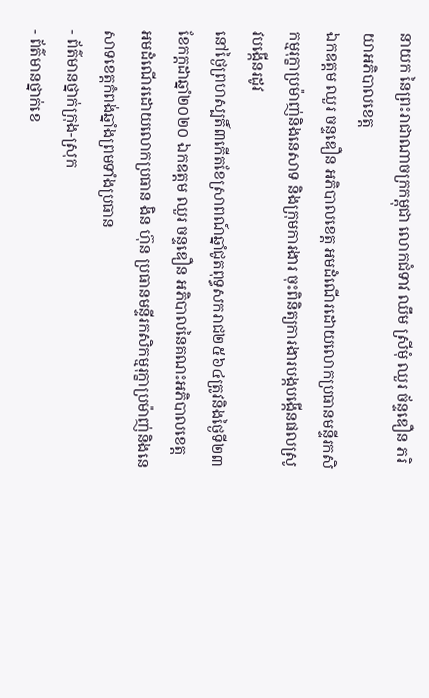នាយក នៃព្រះរាជាណាចក្រកម្ពុជា លោកជំទាវ ឈឹម ស្រីមុំ ឈួរ ច័ន្ទឌឿន ភរិយាអភិបាលខេត្ត
ឯកឧត្តម ឈួរ ចន្ទឌឿន អភិបាលខេត្ត អមដំណើរដោយលោកប្រធានមន្ទីរកសិកម្មរុក្ខាប្រម៉ាញ់និងនេសាទ និងក្រុមការងារ ចុះពិនិត្យការងារបង្កបង្កើនផលស្រូវបង្កើនរដូវ
នៅថ្ងៃព្រហស្បតិ៍៣កើតខែស្រាពណ៍ឆ្នាំជូតពុទ្ធសករាជ២៥៦៤ត្រូវនិងថ្ងៃទី២៣ខែកក្ដដាឆ្នាំ២០២០ ឯកឧត្តម ឈួរ ចន្ទឌឿន អភិបាលនៃគណះអភិបាលខេត្ត អមដំណើរដោយលោកប្រធាន ងិន ហ៊ុន ប្រធានមន្ទីរកសិកម្មរុក្ខាប្រម៉ាញ់និងនេសាទខេត្តកំពង់ឆ្នាំងព្រមទាំងប្រធាន
- ព័ត៌មានថ្នាក់ក្រុង-ស្រុក
- ព័ត៌មានថ្នាក់ខេ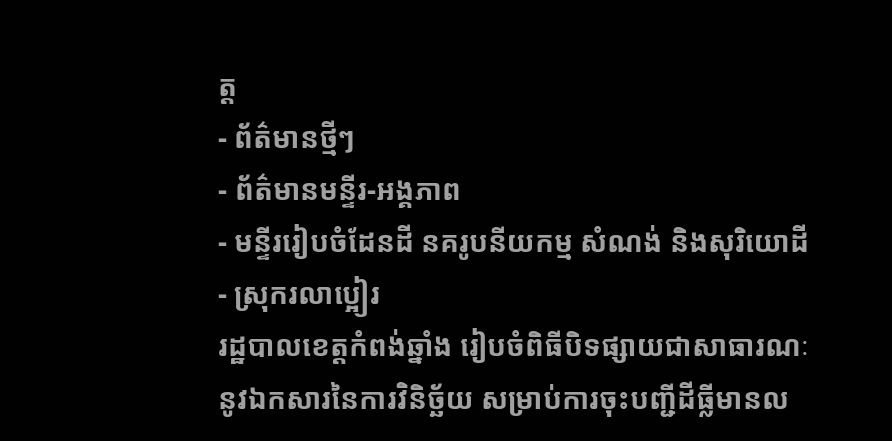ត្ត
- ព័ត៌មានថ្មីៗ
- ព័ត៌មានមន្ទីរ-អង្គភាព
- មន្ទីររៀបចំដែនដី នគរូបនីយកម្ម សំណង់ និងសុរិយោដី
- ស្រុករលាប្អៀរ
រដ្ឋបាលខេត្តកំពង់ឆ្នាំង រៀបចំពិធីបិទផ្សាយជាសាធារណៈ នូវឯកសារនៃការវិនិច្ឆ័យ សម្រាប់ការចុះបញ្ជីដីធ្លីមានល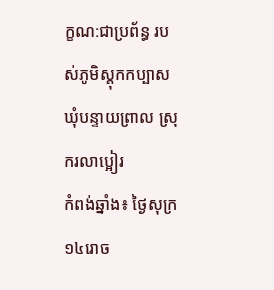ក្ខណ:ជាប្រព័ន្ធ របស់ភូមិស្ដុកកប្បាស ឃុំបន្ទាយព្រាល ស្រុករលាប្អៀរ
កំពង់ឆ្នាំង៖ ថ្ងៃសុក្រ ១៤រោច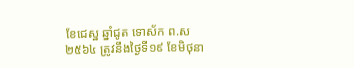ខែជេស្ឋ ឆ្នាំជូត ទោស័ក ព.ស ២៥៦៤ ត្រូវនឹងថ្ងៃទី១៩ ខែមិថុនា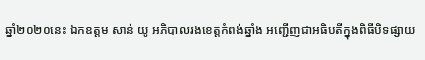ឆ្នាំ២០២០នេះ ឯកឧត្ដម សាន់ យូ អភិបាលរងខេត្តកំពង់ឆ្នាំង អញ្ជើញជាអធិបតីក្នុងពិធីបិទផ្សាយ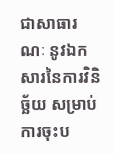ជាសាធារណៈ នូវឯកសារនៃការវិនិច្ឆ័យ សម្រាប់ការចុះប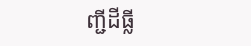ញ្ជីដីធ្លី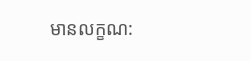មានលក្ខណ: